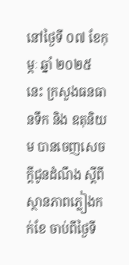នៅថ្ងៃទី ០៧ ខែកុម្ភៈ ឆ្នាំ ២០២៥ នេះ ក្រសួងធនធានទឹក និង ឧតុនិយម បានចេញសេចក្ដីជូនដំណឹង ស្តីពីស្ថានភាពភ្លៀងកក់ខែ ចាប់ពីថ្ងៃទី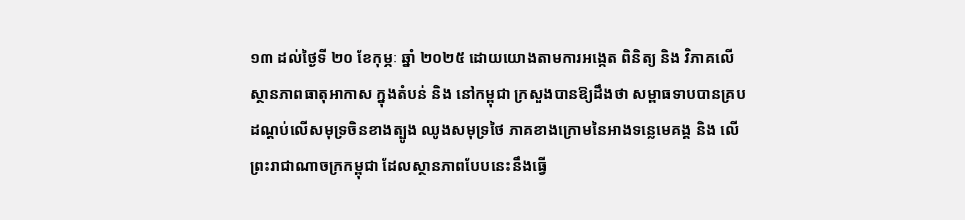១៣ ដល់ថ្ងៃទី ២០ ខែកុម្ភៈ ឆ្នាំ ២០២៥ ដោយយោងតាមការអង្កេត ពិនិត្យ និង វិភាគលើស្ថានភាពធាតុអាកាស ក្នុងតំបន់ និង នៅកម្ពុជា ក្រសួងបានឱ្យដឹងថា សម្ពាធទាបបានគ្របដណ្តប់លើសមុទ្រចិនខាងត្បូង ឈូងសមុទ្រថៃ ភាគខាងក្រោមនៃអាងទន្លេមេគង្គ និង លើព្រះរាជាណាចក្រកម្ពុជា ដែលស្ថានភាពបែបនេះនឹងធ្វើ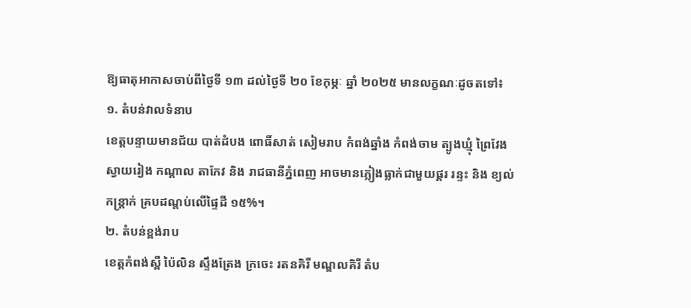ឱ្យធាតុអាកាសចាប់ពីថ្ងៃទី ១៣ ដល់ថ្ងៃទី ២០ ខែកុម្ភៈ ឆ្នាំ ២០២៥ មានលក្ខណៈដូចតទៅ៖
១. តំបន់វាលទំនាប
ខេត្តបន្ទាយមានជ័យ បាត់ដំបង ពោធិ៍សាត់ សៀមរាប កំពង់ឆ្នាំង កំពង់ចាម ត្បូងឃ្មុំ ព្រៃវែង ស្វាយរៀង កណ្តាល តាកែវ និង រាជធានីភ្នំពេញ អាចមានភ្លៀងធ្លាក់ជាមួយផ្គរ រន្ទះ និង ខ្យល់កន្ត្រាក់ គ្របដណ្តប់លើផ្ទៃដី ១៥%។
២. តំបន់ខ្ពង់រាប
ខេត្តកំពង់ស្ពឺ ប៉ៃលិន ស្ទឹងត្រែង ក្រចេះ រតនគិរី មណ្ឌលគិរី តំប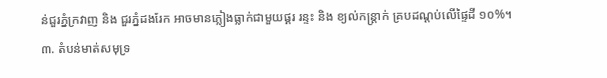ន់ជួរភ្នំក្រវាញ និង ជួរភ្នំដងរែក អាចមានភ្លៀងធ្លាក់ជាមួយផ្គរ រន្ទះ និង ខ្យល់កន្ត្រាក់ គ្របដណ្តប់លើផ្ទៃដី ១០%។
៣. តំបន់មាត់សមុទ្រ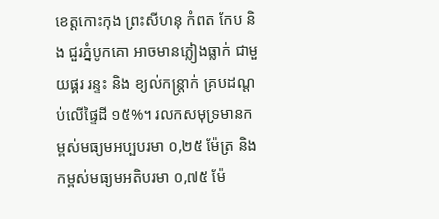ខេត្តកោះកុង ព្រះសីហនុ កំពត កែប និង ជួរភ្នំបូកគោ អាចមានភ្លៀងធ្លាក់ ជាមួយផ្គរ រន្ទះ និង ខ្យល់កន្ត្រាក់ គ្របដណ្តប់លើផ្ទៃដី ១៥%។ រលកសមុទ្រមានកម្ពស់មធ្យមអប្បបរមា ០,២៥ ម៉ែត្រ និង កម្ពស់មធ្យមអតិបរមា ០,៧៥ ម៉ែ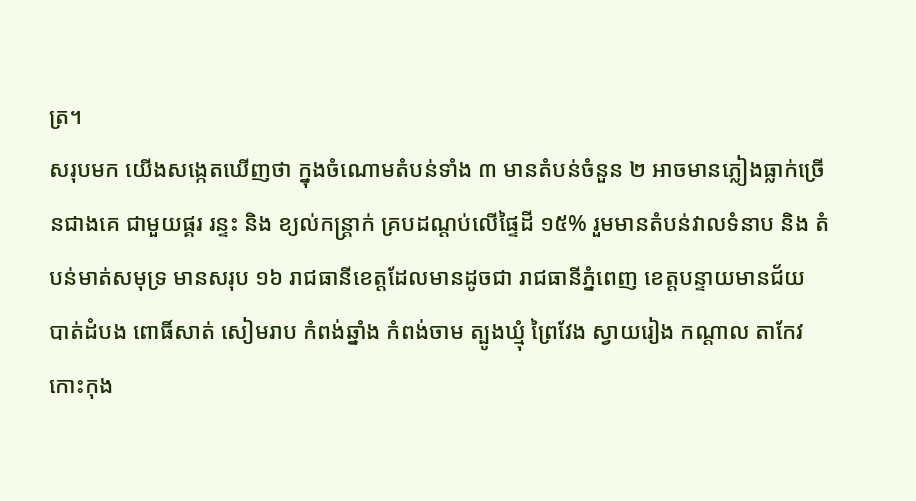ត្រ។
សរុបមក យើងសង្កេតឃើញថា ក្នុងចំណោមតំបន់ទាំង ៣ មានតំបន់ចំនួន ២ អាចមានភ្លៀងធ្លាក់ច្រើនជាងគេ ជាមួយផ្គរ រន្ទះ និង ខ្យល់កន្ត្រាក់ គ្របដណ្តប់លើផ្ទៃដី ១៥% រួមមានតំបន់វាលទំនាប និង តំបន់មាត់សមុទ្រ មានសរុប ១៦ រាជធានីខេត្តដែលមានដូចជា រាជធានីភ្នំពេញ ខេត្តបន្ទាយមានជ័យ បាត់ដំបង ពោធិ៍សាត់ សៀមរាប កំពង់ឆ្នាំង កំពង់ចាម ត្បូងឃ្មុំ ព្រៃវែង ស្វាយរៀង កណ្តាល តាកែវ កោះកុង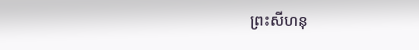ព្រះសីហនុ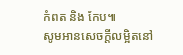កំពត និង កែប៕
សូមអានសេចក្ដីលម្អិតនៅ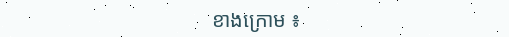ខាងក្រោម ៖